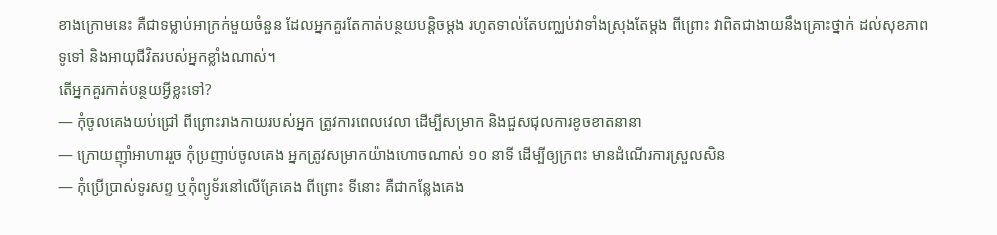ខាងក្រោមនេះ គឺជាទម្លាប់អាក្រក់មួយចំនួន ដែលអ្នកគួរតែកាត់បន្ថយបន្តិចម្តង រហូតទាល់តែបញ្ឈប់វាទាំងស្រុងតែម្តង ពីព្រោះ វាពិតជាងាយនឹងគ្រោះថ្នាក់ ដល់សុខភាពទូទៅ និងអាយុជីវិតរបស់អ្នកខ្លាំងណាស់។
តើអ្នកគួរកាត់បន្ថយអ្វីខ្លះទៅ?
— កុំចូលគេងយប់ជ្រៅ ពីព្រោះរាងកាយរបស់អ្នក ត្រូវការពេលវេលា ដើម្បីសម្រាក និងជួសជុលការខូចខាតនានា
— ក្រោយញ៉ាំអាហាររួច កុំប្រញាប់ចូលគេង អ្នកត្រូវសម្រាកយ៉ាងហោចណាស់ ១០ នាទី ដើម្បីឲ្យក្រពះ មានដំណើរការស្រួលសិន
— កុំប្រើប្រាស់ទូរសព្ទ ឬកុំព្យូទ័រនៅលើគ្រែគេង ពីព្រោះ ទីនោះ គឺជាកន្លែងគេង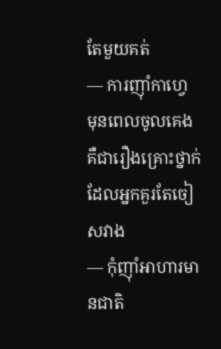តែមួយគត់
— ការញ៉ាំកាហ្វេ មុនពេលចូលគេង គឺជារឿងគ្រោះថ្នាក់ ដែលអ្នកគួរតែចៀសវាង
— កុំញ៉ាំអាហារមានជាតិ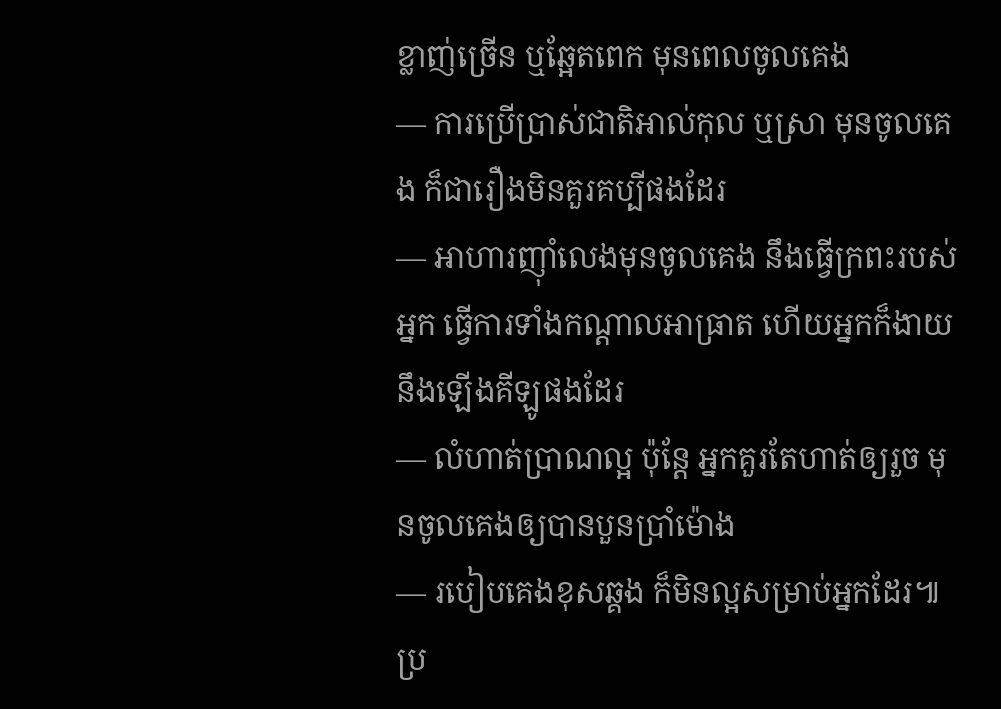ខ្លាញ់ច្រើន ឬឆ្អែតពេក មុនពេលចូលគេង
— ការប្រើប្រាស់ជាតិអាល់កុល ឬស្រា មុនចូលគេង ក៏ជារឿងមិនគួរគប្បីផងដែរ
— អាហារញ៉ាំលេងមុនចូលគេង នឹងធ្វើក្រពះរបស់អ្នក ធ្វើការទាំងកណ្តាលអាធ្រាត ហើយអ្នកក៏ងាយនឹងឡើងគីឡូផងដែរ
— លំហាត់ប្រាណល្អ ប៉ុន្តែ អ្នកគួរតែហាត់ឲ្យរួច មុនចូលគេងឲ្យបានបួនប្រាំម៉ោង
— របៀបគេងខុសឆ្គង ក៏មិនល្អសម្រាប់អ្នកដែរ៕
ប្រ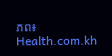ភព៖ Health.com.kh